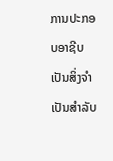ການປະກອບອາຊີບ ເປັນສິ່ງຈຳເປັນສຳລັບ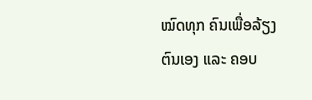ໝົດທຸກ ຄົນເພື່ອລ້ຽງຕົນເອງ ແລະ ຄອບ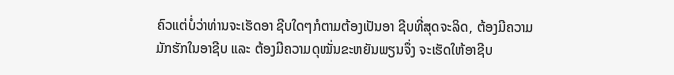ຄົວແຕ່ບໍ່ວ່າທ່ານຈະເຮັດອາ ຊີບໃດໆກໍຕາມຕ້ອງເປັນອາ ຊີບທີ່ສຸດຈະລິດ, ຕ້ອງມີຄວາມ ມັກຮັກໃນອາຊີບ ແລະ ຕ້ອງມີຄວາມດຸໝັ່ນຂະຫຍັນພຽນຈຶ່ງ ຈະເຮັດໃຫ້ອາຊີບ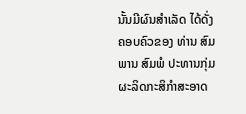ນັ້ນມີຜົນສຳເລັດ ໄດ້ດັ່ງຄອບຄົວຂອງ ທ່ານ ສົມພານ ສົມພໍ ປະທານກຸ່ມຜະລິດກະສິກຳສະອາດ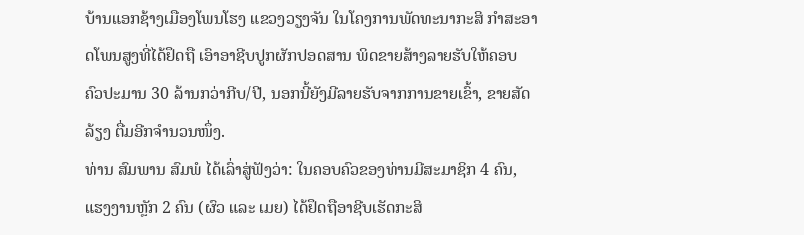ບ້ານແອກຊ້າງເມືອງໂພນໂຮງ ແຂວງວຽງຈັນ ໃນໂຄງການພັດທະນາກະສິ ກຳສະອາດໂພນສູງທີ່ໄດ້ຢຶດຖື ເອົາອາຊີບປູກຜັກປອດສານ ພິດຂາຍສ້າງລາຍຮັບໃຫ້ຄອບ ຄົວປະມານ 30 ລ້ານກວ່າກີບ/ປີ, ນອກນີ້ຍັງມີລາຍຮັບຈາກການຂາຍເຂົ້າ, ຂາຍສັດລ້ຽງ ຕື່ມອີກຈຳນວນໜຶ່ງ.
ທ່ານ ສົມພານ ສົມພໍ ໄດ້ເລົ່າສູ່ຟັງວ່າ: ໃນຄອບຄົວຂອງທ່ານມີສະມາຊິກ 4 ຄົນ, ແຮງງານຫຼັກ 2 ຄົນ (ຜົວ ແລະ ເມຍ) ໄດ້ຢຶດຖືອາຊີບເຮັດກະສິ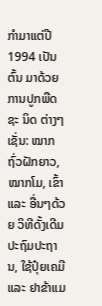ກຳມາແຕ່ປີ 1994 ເປັນຕົ້ນ ມາດ້ວຍການປູກພືດຊະ ນິດ ຕ່າງໆເຊັ່ນ: ໝາກຖົ່ວຝັກຍາວ, ໝາກໂມ, ເຂົ້າ ແລະ ອື່ນໆດ້ວຍ ວິທີດັ້ງເດີມປະຖົມປະຖານ, ໃຊ້ປຸ໋ຍເຄມີ ແລະ ຢາຂ້າແມ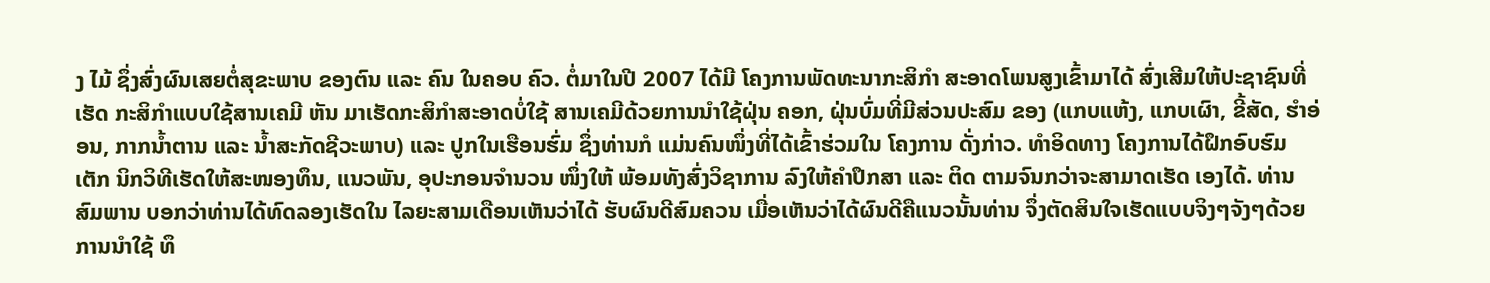ງ ໄມ້ ຊຶ່ງສົ່ງຜົນເສຍຕໍ່ສຸຂະພາບ ຂອງຕົນ ແລະ ຄົນ ໃນຄອບ ຄົວ. ຕໍ່ມາໃນປີ 2007 ໄດ້ມີ ໂຄງການພັດທະນາກະສິກຳ ສະອາດໂພນສູງເຂົ້າມາໄດ້ ສົ່ງເສີມໃຫ້ປະຊາຊົນທີ່ເຮັດ ກະສິກຳແບບໃຊ້ສານເຄມີ ຫັນ ມາເຮັດກະສິກຳສະອາດບໍ່ໃຊ້ ສານເຄມີດ້ວຍການນຳໃຊ້ຝຸ່ນ ຄອກ, ຝຸ່ນບົ່ມທີ່ມີສ່ວນປະສົມ ຂອງ (ແກບແຫ້ງ, ແກບເຜົາ, ຂີ້ສັດ, ຮຳອ່ອນ, ກາກນ້ຳຕານ ແລະ ນ້ຳສະກັດຊີວະພາບ) ແລະ ປູກໃນເຮືອນຮົ່ມ ຊຶ່ງທ່ານກໍ ແມ່ນຄົນໜຶ່ງທີ່ໄດ້ເຂົ້າຮ່ວມໃນ ໂຄງການ ດັ່ງກ່າວ. ທຳອິດທາງ ໂຄງການໄດ້ຝຶກອົບຮົມເຕັກ ນິກວິທີເຮັດໃຫ້ສະໜອງທຶນ, ແນວພັນ, ອຸປະກອນຈຳນວນ ໜຶ່ງໃຫ້ ພ້ອມທັງສົ່ງວິຊາການ ລົງໃຫ້ຄຳປຶກສາ ແລະ ຕິດ ຕາມຈົນກວ່າຈະສາມາດເຮັດ ເອງໄດ້. ທ່ານ ສົມພານ ບອກວ່າທ່ານໄດ້ທົດລອງເຮັດໃນ ໄລຍະສາມເດືອນເຫັນວ່າໄດ້ ຮັບຜົນດີສົມຄວນ ເມື່ອເຫັນວ່າໄດ້ຜົນດີຄືແນວນັ້ນທ່ານ ຈຶ່ງຕັດສິນໃຈເຮັດແບບຈິງໆຈັງໆດ້ວຍການນຳໃຊ້ ທຶ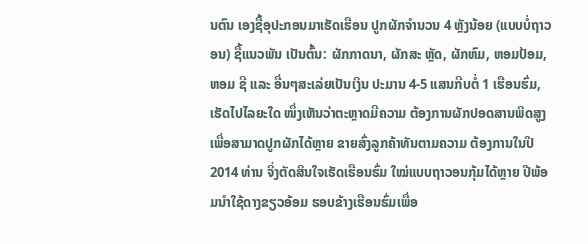ນຕົນ ເອງຊື້ອຸປະກອນມາເຮັດເຮືອນ ປູກຜັກຈຳນວນ 4 ຫຼັງນ້ອຍ (ແບບບໍ່ຖາວອນ) ຊື້ແນວພັນ ເປັນຕົ້ນ: ຜັກກາດນາ, ຜັກສະ ຫຼັດ, ຜັກຫົມ, ຫອມປ້ອມ, ຫອມ ຊີ ແລະ ອື່ນໆສະເລ່ຍເປັນເງິນ ປະມານ 4-5 ແສນກີບຕໍ່ 1 ເຮືອນຮົ່ມ, ເຮັດໄປໄລຍະໃດ ໜຶ່ງເຫັນວ່າຕະຫຼາດມີຄວາມ ຕ້ອງການຜັກປອດສານພິດສູງ ເພື່ອສາມາດປູກຜັກໄດ້ຫຼາຍ ຂາຍສົ່ງລູກຄ້າທັນຕາມຄວາມ ຕ້ອງການໃນປີ 2014 ທ່ານ ຈິ່ງຕັດສິນໃຈເຮັດເຮືອນຮົ່ມ ໃໝ່ແບບຖາວອນກຸ້ມໄດ້ຫຼາຍ ປີພ້ອມນຳໃຊ້ດາງຂຽວອ້ອມ ຮອບຂ້າງເຮືອນຮົ່ມເພື່ອ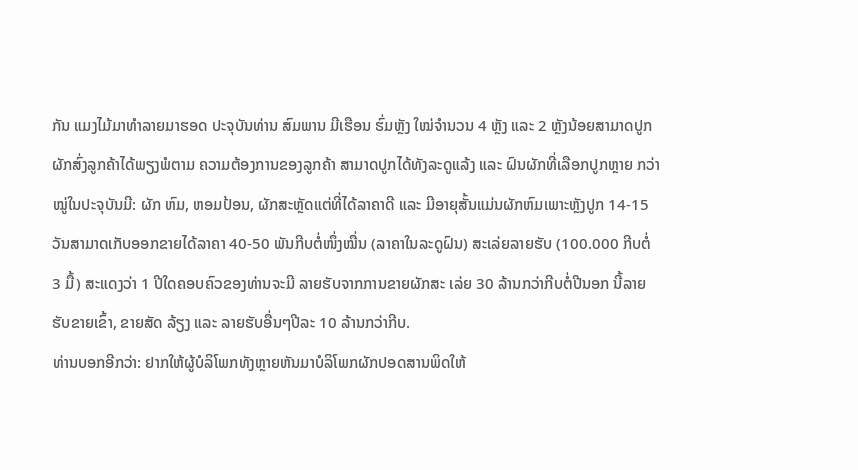ກັນ ແມງໄມ້ມາທຳລາຍມາຮອດ ປະຈຸບັນທ່ານ ສົມພານ ມີເຮືອນ ຮົ່ມຫຼັງ ໃໝ່ຈຳນວນ 4 ຫຼັງ ແລະ 2 ຫຼັງນ້ອຍສາມາດປູກ ຜັກສົ່ງລູກຄ້າໄດ້ພຽງພໍຕາມ ຄວາມຕ້ອງການຂອງລູກຄ້າ ສາມາດປູກໄດ້ທັງລະດູແລ້ງ ແລະ ຝົນຜັກທີ່ເລືອກປູກຫຼາຍ ກວ່າໝູ່ໃນປະຈຸບັນມີ: ຜັກ ຫົມ, ຫອມປ້ອນ, ຜັກສະຫຼັດແຕ່ທີ່ໄດ້ລາຄາດີ ແລະ ມີອາຍຸສັ້ນແມ່ນຜັກຫົມເພາະຫຼັງປູກ 14-15 ວັນສາມາດເກັບອອກຂາຍໄດ້ລາຄາ 40-50 ພັນກີບຕໍ່ໜຶ່ງໝື່ນ (ລາຄາໃນລະດູຝົນ) ສະເລ່ຍລາຍຮັບ (100.000 ກີບຕໍ່ 3 ມື້) ສະແດງວ່າ 1 ປີໃດຄອບຄົວຂອງທ່ານຈະມີ ລາຍຮັບຈາກການຂາຍຜັກສະ ເລ່ຍ 30 ລ້ານກວ່າກີບຕໍ່ປີນອກ ນີ້ລາຍຮັບຂາຍເຂົ້າ, ຂາຍສັດ ລ້ຽງ ແລະ ລາຍຮັບອື່ນໆປີລະ 10 ລ້ານກວ່າກີບ.
ທ່ານບອກອີກວ່າ: ຢາກໃຫ້ຜູ້ບໍລິໂພກທັງຫຼາຍຫັນມາບໍລິໂພກຜັກປອດສານພິດໃຫ້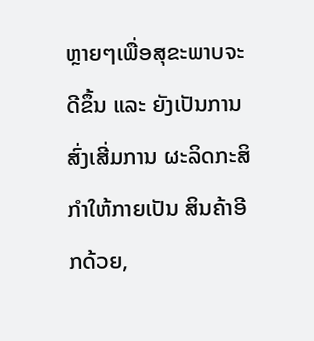ຫຼາຍໆເພື່ອສຸຂະພາບຈະດີຂຶ້ນ ແລະ ຍັງເປັນການສົ່ງເສີ່ມການ ຜະລິດກະສິກຳໃຫ້ກາຍເປັນ ສິນຄ້າອີກດ້ວຍ,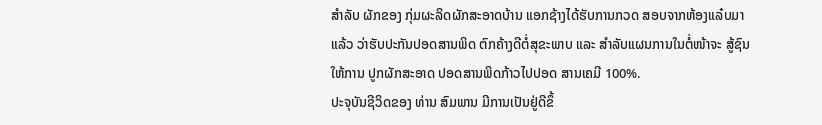ສຳລັບ ຜັກຂອງ ກຸ່ມຜະລິດຜັກສະອາດບ້ານ ແອກຊ້າງໄດ້ຮັບການກວດ ສອບຈາກຫ້ອງແລ໋ບມາແລ້ວ ວ່າຮັບປະກັນປອດສານພິດ ຕົກຄ້າງດີຕໍ່ສຸຂະພາບ ແລະ ສຳລັບແຜນການໃນຕໍ່ໜ້າຈະ ສູ້ຊົນໃຫ້ການ ປູກຜັກສະອາດ ປອດສານພິດກ້າວໄປປອດ ສານເຄມີ 100%.
ປະຈຸບັນຊີວິດຂອງ ທ່ານ ສົມພານ ມີການເປັນຢູ່ດີຂຶ້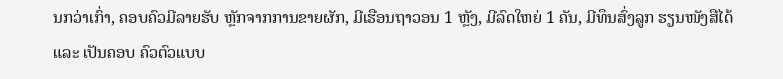ນກວ່າເກົ່າ, ຄອບຄົວມີລາຍຮັບ ຫຼັກຈາກການຂາຍຜັກ, ມີເຮືອນຖາວອນ 1 ຫຼັງ, ມີລົດໃຫຍ່ 1 ຄັນ, ມີທຶນສົ່ງລູກ ຮຽນໜັງສືໄດ້ ແລະ ເປັນຄອບ ຄົວຕົວແບບ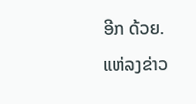ອີກ ດ້ວຍ.
ແຫ່ລງຂ່າວ